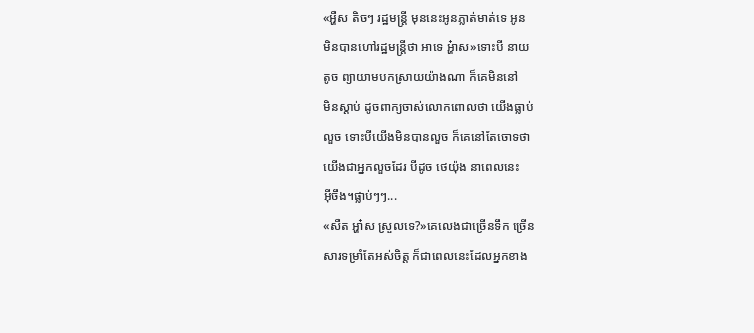«អ្ហឺស តិចៗ រដ្ឋមន្ត្រី មុននេះអូនភ្លាត់មាត់ទេ អូន
មិនបានហៅរដ្ឋមន្ត្រីថា អាទេ អ្ហ៎ាស»ទោះបី នាយ
តូច ព្យាយាមបកស្រាយយ៉ាងណា ក៏គេមិននៅ
មិនស្ដាប់ ដូចពាក្យចាស់លោកពោលថា យើងធ្លាប់
លួច ទោះបីយើងមិនបានលួច ក៏គេនៅតែចោទថា
យើងជាអ្នកលួចដែរ បីដូច ថេយ៉ុង នាពេលនេះ
អ៊ីចឹង។ផ្លាប់ៗៗ...
«សឺត អ្ហា៎ស ស្រួលទេ?»គេលេងជាច្រើនទឹក ច្រើន
សារទម្រាំតែអស់ចិត្ត ក៏ជាពេលនេះដែលអ្នកខាង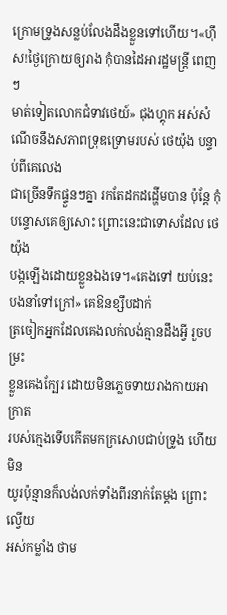ក្រោមទ្រូងសន្លប់លែងដឹងខ្លួនទៅហើយ។«ហុឹស!ថ្ងៃក្រោយឲ្យរាង កុំបានដៃអារដ្ឋមន្ត្រី ពេញៗ
មាត់ទៀតលោកជំទាវថេយ៍» ជុងហ្គុក អស់សំណើចនឹងសភាពទ្រុឌទ្រោមរបស់ ថេយ៉ុង បន្ទាប់ពីគេលេង
ជាច្រើនទឹកផ្ទួនៗគ្នា រកតែដកដដ្ហើមបាន ប៉ុន្តែ កុំ
បន្ទោសគេឲ្យសោះ ព្រោះនេះជាទោសដែល ថេយ៉ុង
បង្កឡើងដោយខ្លួនឯងទេ។«គេងទៅ យប់នេះបងនាំទៅក្រៅ» គេឱនខ្សឹបដាក់
ត្រចៀកអ្នកដែលគេងលក់លង់គ្មានដឹងអ្វី រួចបម្រះ
ខ្លួនគេងក្បែរ ដោយមិនភ្លេចទាយរាងកាយអាក្រាត
របស់ក្មេងទើបកើតមកក្រសោបជាប់ទ្រូង ហើយមិន
យូរប៉ុន្មានក៏លង់លក់ទាំងពីរនាក់តែម្ដង ព្រោះល្វើយ
អស់កម្លាំង ថាម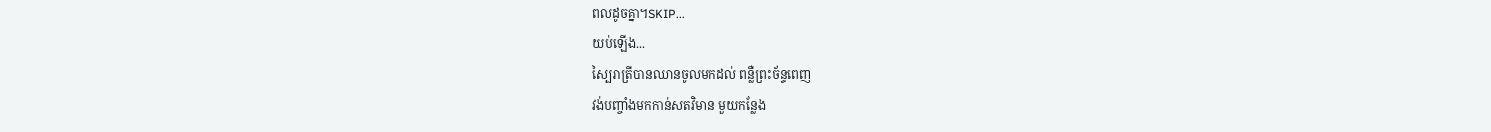ពលដូចគ្នា។SKIP...
យប់ឡើង...
ស្បៃរាត្រីបានឈានចូលមកដល់ ពន្លឺព្រះច័ន្ទពេញ
វង់បញ្ចាំងមកកាន់សតវិមាន មួយកន្លែង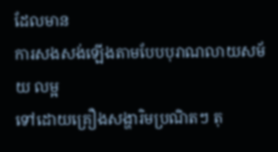ដែលមាន
ការសងសង់ឡើងតាមបែបបុរាណលាយសម័យ លម្អ
ទៅដោយគ្រឿងសង្ហារិមប្រណិតៗ តុ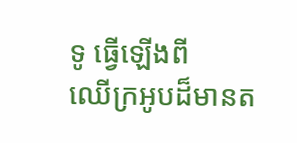ទូ ធ្វើឡើងពី
ឈើក្រអូបដ៏មានត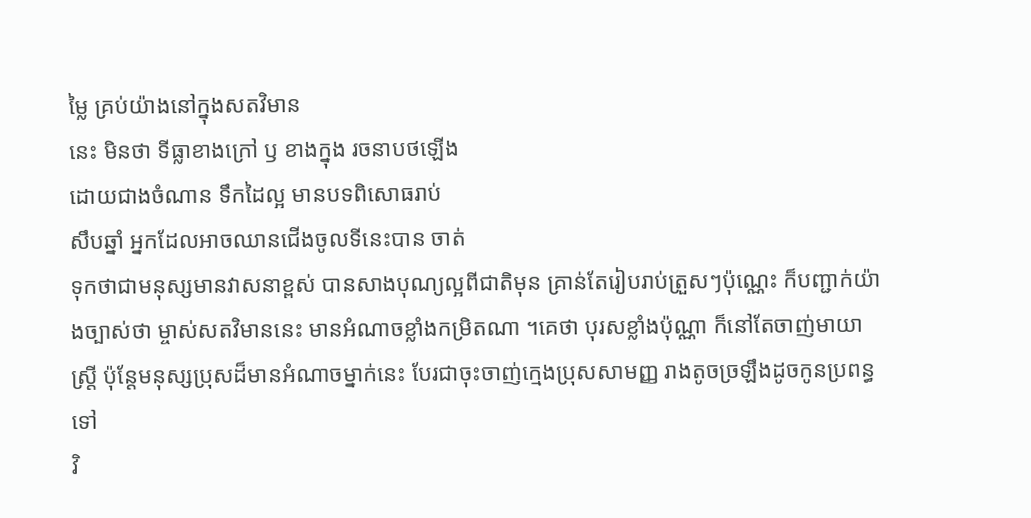ម្លៃ គ្រប់យ៉ាងនៅក្នុងសតវិមាន
នេះ មិនថា ទីធ្លាខាងក្រៅ ឫ ខាងក្នុង រចនាបថឡើង
ដោយជាងចំណាន ទឹកដៃល្អ មានបទពិសោធរាប់
សឹបឆ្នាំ អ្នកដែលអាចឈានជើងចូលទីនេះបាន ចាត់
ទុកថាជាមនុស្សមានវាសនាខ្ពស់ បានសាងបុណ្យល្អពីជាតិមុន គ្រាន់តែរៀបរាប់ត្រួសៗប៉ុណ្ណេះ ក៏បញ្ជាក់យ៉ាងច្បាស់ថា ម្ចាស់សតវិមាននេះ មានអំណាចខ្លាំងកម្រិតណា ។គេថា បុរសខ្លាំងប៉ុណ្ណា ក៏នៅតែចាញ់មាយាស្ត្រី ប៉ុន្តែមនុស្សប្រុសដ៏មានអំណាចម្នាក់នេះ បែរជាចុះចាញ់ក្មេងប្រុសសាមញ្ញ រាងតូចច្រឡឹងដូចកូនប្រពន្ធទៅ
វិ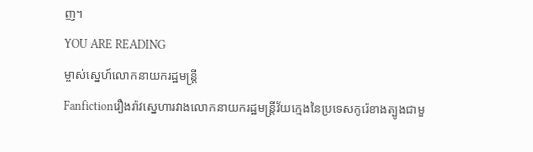ញ។
YOU ARE READING
ម្ចាស់ស្នេហ៍លោកនាយករដ្ឋមន្ត្រី
Fanfictionរឿងរ៉ាវស្នេហារវាងលោកនាយករដ្ឋមន្ត្រីវ័យក្មេងនៃប្រទេសកូរ៉េខាងត្បូងជាមួ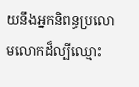យនឹងអ្នកនិពន្ធប្រលោមលោកដ៏ល្បីឈ្មោះ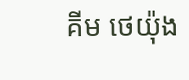គីម ថេយ៉ុង